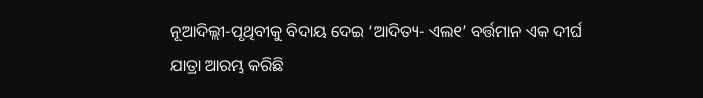ନୂଆଦିଲ୍ଲୀ-ପୃଥିବୀକୁ ବିଦାୟ ଦେଇ ‘ଆଦିତ୍ୟ- ଏଲ୧’ ବର୍ତ୍ତମାନ ଏକ ଦୀର୍ଘ
ଯାତ୍ରା ଆରମ୍ଭ କରିଛି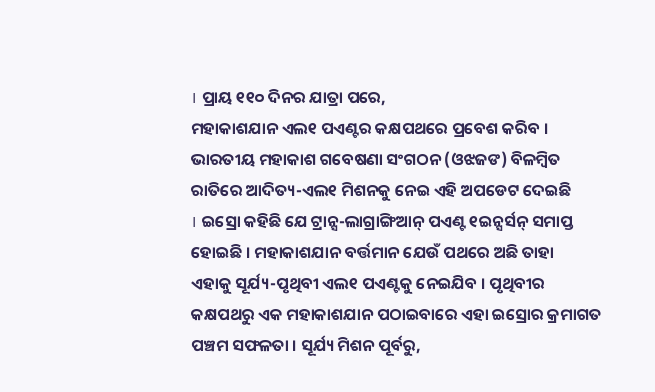। ପ୍ରାୟ ୧୧୦ ଦିନର ଯାତ୍ରା ପରେ,
ମହାକାଶଯାନ ଏଲ୧ ପଏଣ୍ଟର କକ୍ଷପଥରେ ପ୍ରବେଶ କରିବ ।
ଭାରତୀୟ ମହାକାଶ ଗବେଷଣା ସଂଗଠନ (ଓଝଜଙ) ବିଳମ୍ବିତ
ରାତିରେ ଆଦିତ୍ୟ-ଏଲ୧ ମିଶନକୁ ନେଇ ଏହି ଅପଡେଟ ଦେଇଛି
। ଇସ୍ରୋ କହିଛି ଯେ ଟ୍ରାନ୍ସ-ଲାଗ୍ରାଙ୍ଗିଆନ୍ ପଏଣ୍ଟ ୧ଇନ୍ସର୍ସନ୍ ସମାପ୍ତ
ହୋଇଛି । ମହାକାଶଯାନ ବର୍ତ୍ତମାନ ଯେଉଁ ପଥରେ ଅଛି ତାହା
ଏହାକୁ ସୂର୍ଯ୍ୟ-ପୃଥିବୀ ଏଲ୧ ପଏଣ୍ଟକୁ ନେଇଯିବ । ପୃଥିବୀର
କକ୍ଷପଥରୁ ଏକ ମହାକାଶଯାନ ପଠାଇବାରେ ଏହା ଇସ୍ରୋର କ୍ରମାଗତ
ପଞ୍ଚମ ସଫଳତା । ସୂର୍ଯ୍ୟ ମିଶନ ପୂର୍ବରୁ,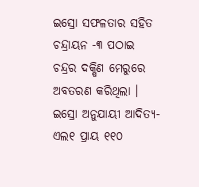ଇସ୍ରୋ ସଫଳତାର ସହିତ
ଚନ୍ଦ୍ରାୟନ -୩ ପଠାଇ ଚନ୍ଦ୍ରର ଦକ୍ଷିଣ ମେରୁରେ ଅବତରଣ କରିଥିଲା ।
ଇସ୍ରୋ ଅନୁଯାୟୀ ଆଦିତ୍ୟ- ଏଲ୧ ପ୍ରାୟ ୧୧୦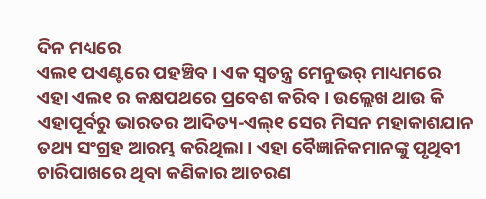ଦିନ ମଧ୍ୟରେ
ଏଲ୧ ପଏଣ୍ଟରେ ପହଞ୍ଚିବ । ଏକ ସ୍ୱତନ୍ତ୍ର ମେନୁଭର୍ ମାଧ୍ୟମରେ
ଏହା ଏଲ୧ ର କକ୍ଷପଥରେ ପ୍ରବେଶ କରିବ । ଉଲ୍ଲେଖ ଥାଉ କି
ଏହାପୂର୍ବରୁ ଭାରତର ଆଦିତ୍ୟ-ଏଲ୍୧ ସେର ମିସନ ମହାକାଶଯାନ
ତଥ୍ୟ ସଂଗ୍ରହ ଆରମ୍ଭ କରିଥିଲା । ଏହା ବୈଜ୍ଞାନିକମାନଙ୍କୁ ପୃଥିବୀ
ଚାରିପାଖରେ ଥିବା କଣିକାର ଆଚରଣ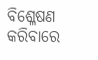ବିଶ୍ଳେଷଣ କରିବାରେ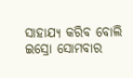ସାହାଯ୍ୟ କରିବ ବୋଲି ଇସ୍ରୋ ସୋମବାର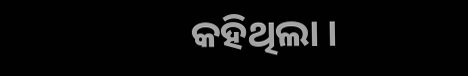କହିଥିଲା ।